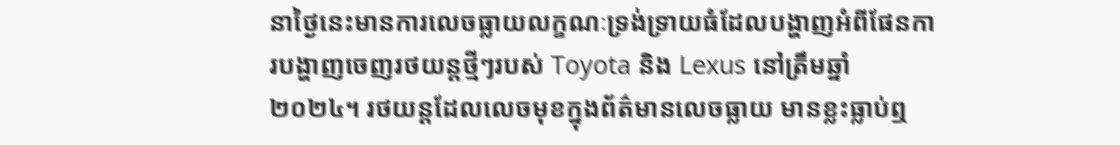នាថ្ងៃនេះមានការលេចធ្លាយលក្ខណៈទ្រង់ទ្រាយធំដែលបង្ហាញអំពីផែនការបង្ហាញចេញរថយន្តថ្មីៗរបស់ Toyota និង Lexus នៅត្រឹមឆ្នាំ ២០២៤។ រថយន្តដែលលេចមុខក្នុងព័ត៌មានលេចធ្លាយ មានខ្លះធ្លាប់ឮ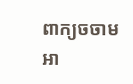ពាក្យចចាមអា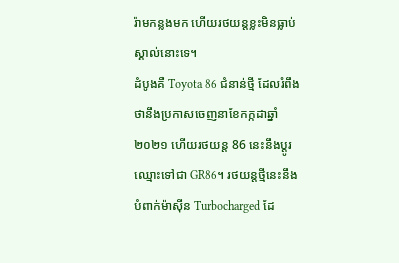រ៉ាមកន្លងមក ហើយរថយន្តខ្លះមិនធ្លាប់ស្គាល់នោះទេ។
ដំបូងគឺ Toyota 86 ជំនាន់ថ្មី ដែលរំពឹងថានឹងប្រកាសចេញនាខែកក្កដាឆ្នាំ ២០២១ ហើយរថយន្ត 86 នេះនឹងប្ដូរឈ្មោះទៅជា GR86។ រថយន្តថ្មីនេះនឹងបំពាក់ម៉ាស៊ីន Turbocharged ដែ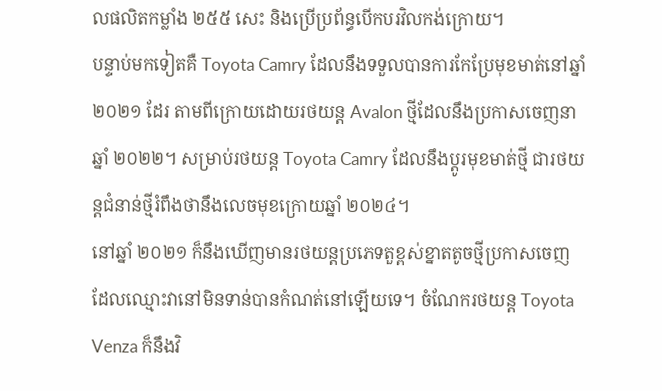លផលិតកម្លាំង ២៥៥ សេះ និងប្រើប្រព័ន្ធបើកបរវិលកង់ក្រោយ។
បន្ទាប់មកទៀតគឺ Toyota Camry ដែលនឹងទទួលបានការកែប្រែមុខមាត់នៅឆ្នាំ ២០២១ ដែរ តាមពីក្រោយដោយរថយន្ត Avalon ថ្មីដែលនឹងប្រកាសចេញនាឆ្នាំ ២០២២។ សម្រាប់រថយន្ត Toyota Camry ដែលនឹងប្ដូរមុខមាត់ថ្មី ជារថយន្តជំនាន់ថ្មីរំពឹងថានឹងលេចមុខក្រោយឆ្នាំ ២០២៤។
នៅឆ្នាំ ២០២១ ក៏នឹងឃើញមានរថយន្តប្រភេទតួខ្ពស់ខ្នាតតូចថ្មីប្រកាសចេញ ដែលឈ្មោះវានៅមិនទាន់បានកំណត់នៅឡើយទេ។ ចំណែករថយន្ត Toyota Venza ក៏នឹងវិ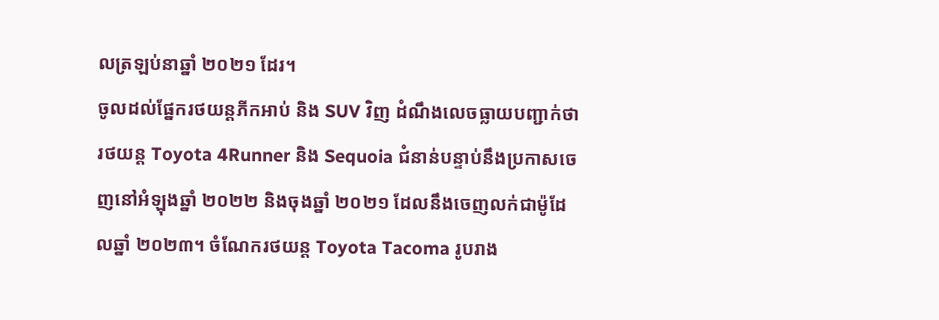លត្រឡប់នាឆ្នាំ ២០២១ ដែរ។
ចូលដល់ផ្នែករថយន្តភីកអាប់ និង SUV វិញ ដំណឹងលេចធ្លាយបញ្ជាក់ថារថយន្ត Toyota 4Runner និង Sequoia ជំនាន់បន្ទាប់នឹងប្រកាសចេញនៅអំឡុងឆ្នាំ ២០២២ និងចុងឆ្នាំ ២០២១ ដែលនឹងចេញលក់ជាម៉ូដែលឆ្នាំ ២០២៣។ ចំណែករថយន្ត Toyota Tacoma រូបរាង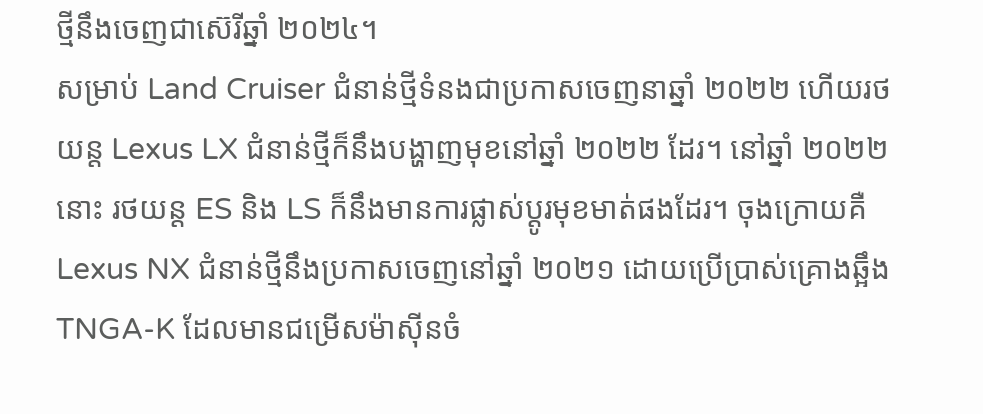ថ្មីនឹងចេញជាស៊េរីឆ្នាំ ២០២៤។
សម្រាប់ Land Cruiser ជំនាន់ថ្មីទំនងជាប្រកាសចេញនាឆ្នាំ ២០២២ ហើយរថយន្ត Lexus LX ជំនាន់ថ្មីក៏នឹងបង្ហាញមុខនៅឆ្នាំ ២០២២ ដែរ។ នៅឆ្នាំ ២០២២ នោះ រថយន្ត ES និង LS ក៏នឹងមានការផ្លាស់ប្ដូរមុខមាត់ផងដែរ។ ចុងក្រោយគឺ Lexus NX ជំនាន់ថ្មីនឹងប្រកាសចេញនៅឆ្នាំ ២០២១ ដោយប្រើប្រាស់គ្រោងឆ្អឹង TNGA-K ដែលមានជម្រើសម៉ាស៊ីនចំ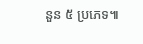នួន ៥ ប្រភេទ៕